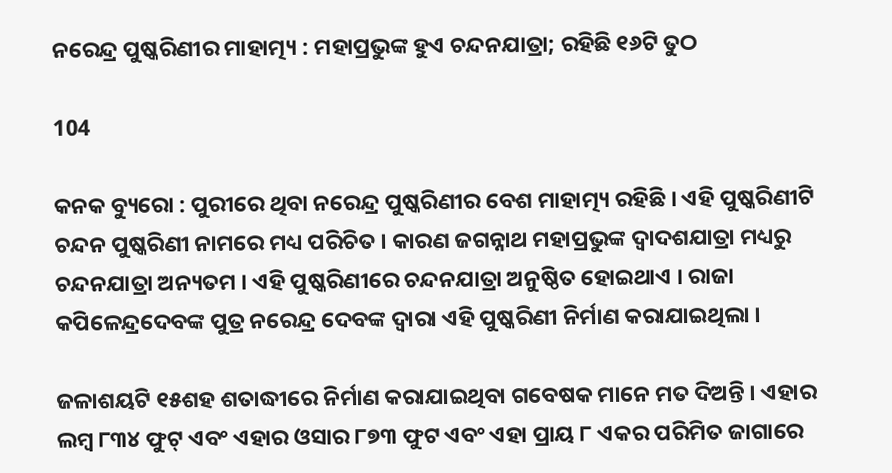ନରେନ୍ଦ୍ର ପୁଷ୍କରିଣୀର ମାହାତ୍ମ୍ୟ : ମହାପ୍ରଭୁଙ୍କ ହୁଏ ଚନ୍ଦନଯାତ୍ରା; ରହିଛି ୧୬ଟି ତୁଠ

104

କନକ ବ୍ୟୁରୋ : ପୁରୀରେ ଥିବା ନରେନ୍ଦ୍ର ପୁଷ୍କରିଣୀର ବେଶ ମାହାତ୍ମ୍ୟ ରହିଛି । ଏହି ପୁଷ୍କରିଣୀଟି ଚନ୍ଦନ ପୁଷ୍କରିଣୀ ନାମରେ ମଧ୍ୟ ପରିଚିତ । କାରଣ ଜଗନ୍ନାଥ ମହାପ୍ରଭୁଙ୍କ ଦ୍ୱାଦଶଯାତ୍ରା ମଧ୍ୟରୁ ଚନ୍ଦନଯାତ୍ରା ଅନ୍ୟତମ । ଏହି ପୁଷ୍କରିଣୀରେ ଚନ୍ଦନଯାତ୍ରା ଅନୁଷ୍ଠିତ ହୋଇଥାଏ । ରାଜା କପିଳେନ୍ଦ୍ରଦେବଙ୍କ ପୁତ୍ର ନରେନ୍ଦ୍ର ଦେବଙ୍କ ଦ୍ୱାରା ଏହି ପୁଷ୍କରିଣୀ ନିର୍ମାଣ କରାଯାଇଥିଲା ।

ଜଳାଶୟଟି ୧୫ଶହ ଶତାଦ୍ଧୀରେ ନିର୍ମାଣ କରାଯାଇଥିବା ଗବେଷକ ମାନେ ମତ ଦିଅନ୍ତି । ଏହାର ଲମ୍ବ ୮୩୪ ଫୁଟ୍ ଏବଂ ଏହାର ଓସାର ୮୭୩ ଫୁଟ ଏବଂ ଏହା ପ୍ରାୟ ୮ ଏକର ପରିମିତ ଜାଗାରେ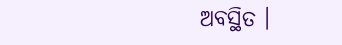ଅବସ୍ଥିତ ।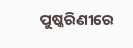ପୁଷ୍କରିଣୀରେ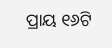ପ୍ରାୟ ୧୬ଟି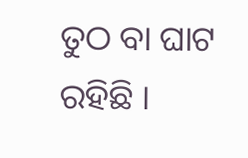ତୁଠ ବା ଘାଟ ରହିଛି ।